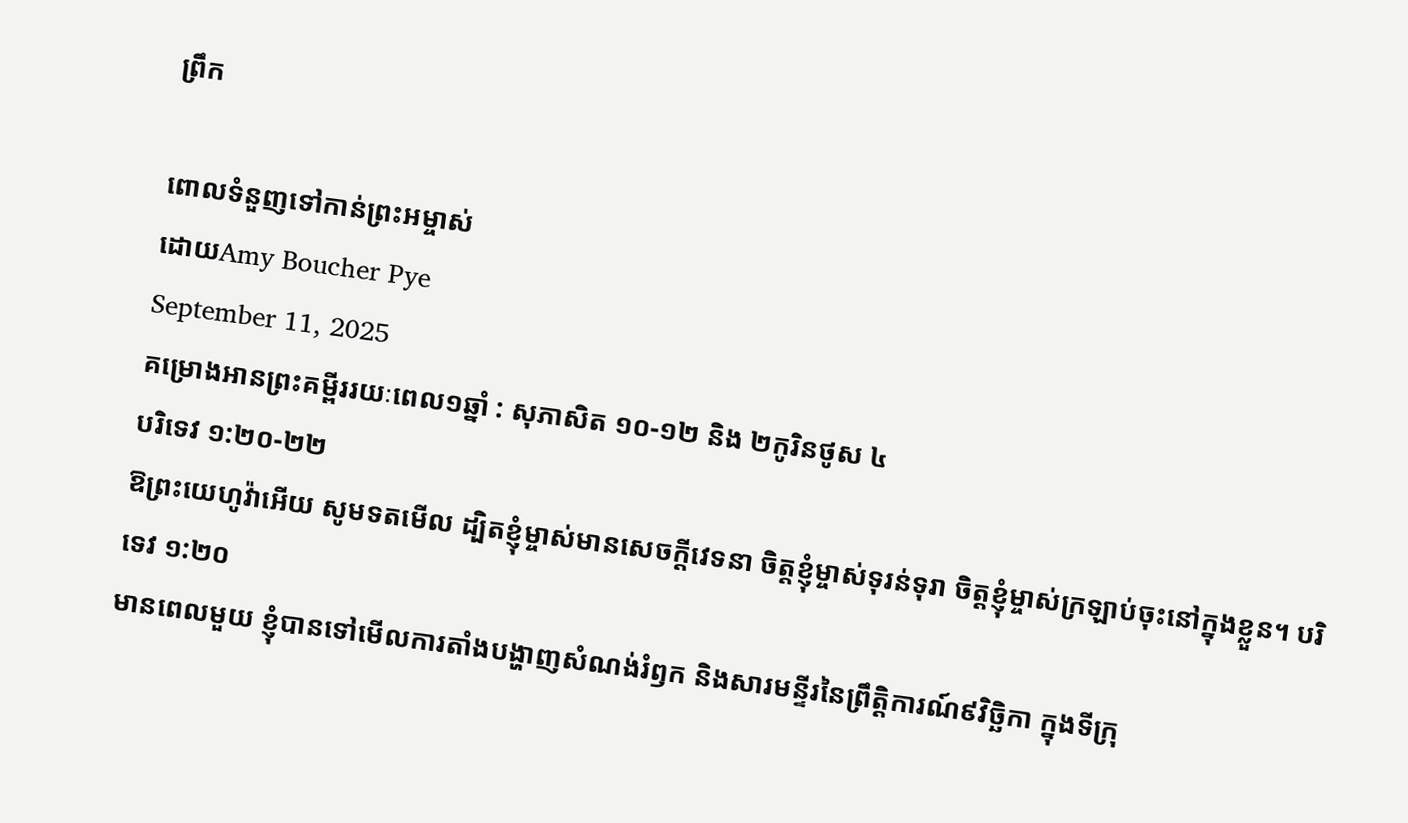ព្រឹក

ពោលទំនួញទៅកាន់ព្រះអម្ចាស់
ដោយAmy Boucher Pye
September 11, 2025
គម្រោងអានព្រះគម្ពីររយៈពេល១ឆ្នាំ : សុភាសិត ១០-១២ និង ២កូរិនថូស ៤
បរិទេវ ១:២០-២២
ឱព្រះយេហូវ៉ាអើយ សូមទតមើល ដ្បិតខ្ញុំម្ចាស់មានសេចក្ដីវេទនា ចិត្តខ្ញុំម្ចាស់ទុរន់ទុរា ចិត្តខ្ញុំម្ចាស់ក្រឡាប់ចុះនៅក្នុងខ្លួន។ បរិទេវ ១:២០
មានពេលមួយ ខ្ញុំបានទៅមើលការតាំងបង្ហាញសំណង់រំឭក និងសារមន្ទីរនៃព្រឹត្តិការណ៍៩វិច្ឆិកា ក្នុងទីក្រុ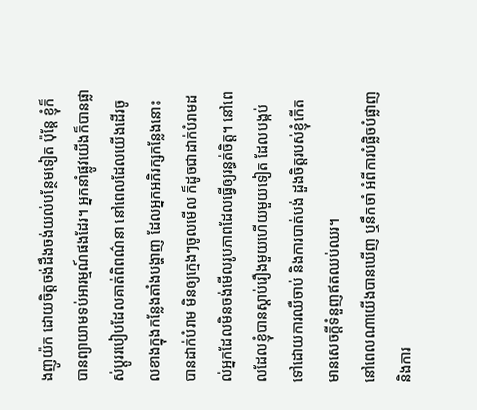ងញូយ៉ក ដោយចិត្តចង់ដឹងចង់យល់បន្ថែមទៀត ប៉ុន្តែ ខ្ញុំក៏បានព្យាយាមទប់អារម្មណ៍ផងដែរ។ អ្នកនាំផ្លូវយើងក៏បានផ្លាស់ប្តូររបៀបដែលគាត់ពិពណ៌នា នៅពេលដែលយើងដើរចូលខាងក្នុងកន្លែងតាំងបង្ហាញ ដែលអ្នកអភិរក្សកន្លែងនោះបានដាក់បំរាម មិនឲ្យក្មេងៗចូលមើល ក៏ដូចជាដាក់បំរាមដល់អ្នកដែលមិនចង់មើលរូបភាពដែលធ្វើឲ្យរន្ធត់ចិត្ត។ នៅពេលដែលខ្ញុំបានស្តាប់រឿងមួយហើយមួយទៀត ដែលបង្កប់ទៅដោយការឈឺចាប់ និងការបាត់បង់ ដួងចិត្តរបស់ខ្ញុំកើតមានសេចក្តីទំនួញឥតឈប់ឈរ។
នៅពេលណាយើងបានឃើញ ឬនឹកចាំ អំពីការបំផ្លិចបំផ្លាញ និងការ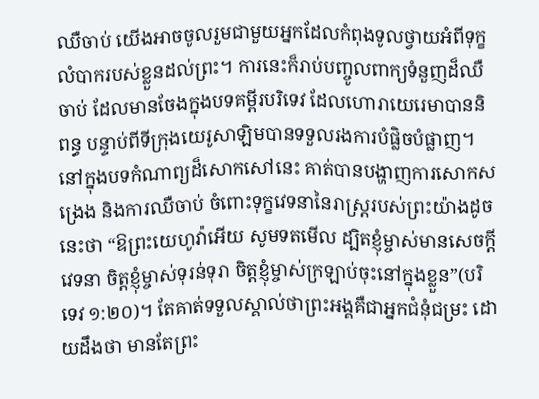ឈឺចាប់ យើងអាចចូលរួមជាមួយអ្នកដែលកំពុងទូលថ្វាយអំពីទុក្ខលំបាករបស់ខ្លួនដល់ព្រះ។ ការនេះក៏រាប់បញ្ចូលពាក្យទំនួញដ៏ឈឺចាប់ ដែលមានចែងក្នុងបទគម្ពីរបរិទេវ ដែលហោរាយេរេមាបាននិពន្ធ បន្ទាប់ពីទីក្រុងយេរូសាឡិមបានទទួលរងការបំផ្លិចបំផ្លាញ។ នៅក្នុងបទកំណាព្យដ៏សោកសៅនេះ គាត់បានបង្ហាញការសោកសង្រេង និងការឈឺចាប់ ចំពោះទុក្ខវេទនានៃរាស្ត្ររបស់ព្រះយ៉ាងដូចនេះថា “ឱព្រះយេហូវ៉ាអើយ សូមទតមើល ដ្បិតខ្ញុំម្ចាស់មានសេចក្ដីវេទនា ចិត្តខ្ញុំម្ចាស់ទុរន់ទុរា ចិត្តខ្ញុំម្ចាស់ក្រឡាប់ចុះនៅក្នុងខ្លួន”(បរិទេវ ១:២០)។ តែគាត់ទទួលស្គាល់ថាព្រះអង្គគឺជាអ្នកជំនុំជម្រះ ដោយដឹងថា មានតែព្រះ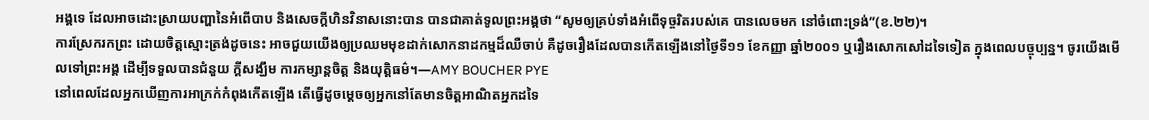អង្គទេ ដែលអាចដោះស្រាយបញ្ហានៃអំពើបាប និងសេចក្តីហិនវិនាសនោះបាន បានជាគាត់ទូលព្រះអង្គថា “សូមឲ្យគ្រប់ទាំងអំពើទុច្ចរិតរបស់គេ បានលេចមក នៅចំពោះទ្រង់”(ខ.២២)។
ការស្រែករកព្រះ ដោយចិត្តស្មោះត្រង់ដូចនេះ អាចជួយយើងឲ្យប្រឈមមុខដាក់សោកនាដកម្មដ៏ឈឺចាប់ គឺដូចរឿងដែលបានកើតឡើងនៅថ្ងៃទី១១ ខែកញ្ញា ឆ្នាំ២០០១ ឬរឿងសោកសៅដទៃទៀត ក្នុងពេលបច្ចុប្បន្ន។ ចូរយើងមើលទៅព្រះអង្គ ដើម្បីទទួលបានជំនួយ ក្តីសង្ឃឹម ការកម្សាន្តចិត្ត និងយុត្តិធម៌។—AMY BOUCHER PYE
នៅពេលដែលអ្នកឃើញការអាក្រក់កំពុងកើតឡើង តើធ្វើដូចម្តេចឲ្យអ្នកនៅតែមានចិត្តអាណិតអ្នកដទៃ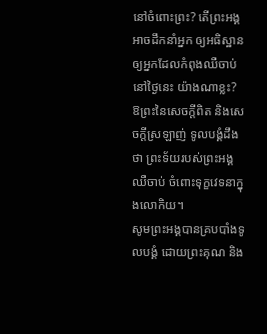នៅចំពោះព្រះ? តើព្រះអង្គអាចដឹកនាំអ្នក ឲ្យអធិស្ឋានឲ្យអ្នកដែលកំពុងឈឺចាប់នៅថ្ងៃនេះ យ៉ាងណាខ្លះ?
ឱព្រះនៃសេចក្តីពិត និងសេចក្តីស្រឡាញ់ ទូលបង្គំដឹងថា ព្រះទ័យរបស់ព្រះអង្គឈឺចាប់ ចំពោះទុក្ខវេទនាក្នុងលោកិយ។
សូមព្រះអង្គបានគ្របបាំងទូលបង្គំ ដោយព្រះគុណ និង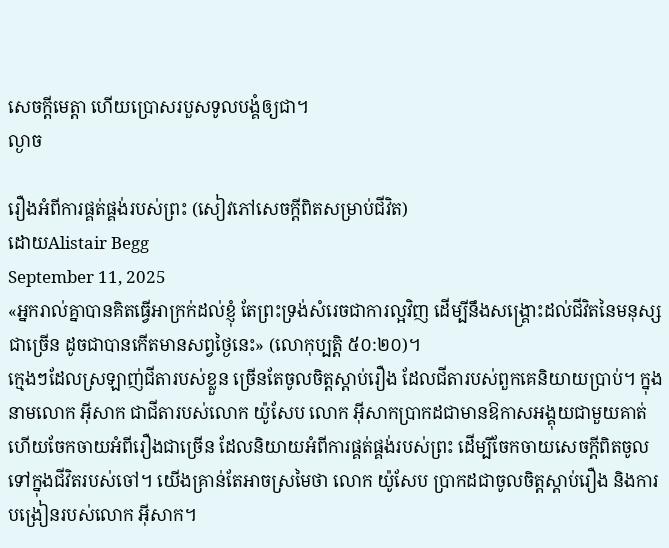សេចក្តីមេត្តា ហើយប្រោសរបួសទូលបង្គំឲ្យជា។
ល្ងាច

រឿងអំពីការផ្គត់ផ្គង់របស់ព្រះ (សៀវភៅសេចក្ដីពិតសម្រាប់ជីវិត)
ដោយAlistair Begg
September 11, 2025
«អ្នករាល់គ្នាបានគិតធ្វើអាក្រក់ដល់ខ្ញុំ តែព្រះទ្រង់សំរេចជាការល្អវិញ ដើម្បីនឹងសង្គ្រោះដល់ជីវិតនៃមនុស្សជាច្រើន ដូចជាបានកើតមានសព្វថ្ងៃនេះ» (លោកុប្បត្ដិ ៥០:២០)។
ក្មេងៗដែលស្រឡាញ់ជីតារបស់ខ្លួន ច្រើនតែចូលចិត្តស្តាប់រឿង ដែលជីតារបស់ពួកគេនិយាយប្រាប់។ ក្នុងនាមលោក អ៊ីសាក ជាជីតារបស់លោក យ៉ូសែប លោក អ៊ីសាកប្រាកដជាមានឱកាសអង្គុយជាមួយគាត់ ហើយចែកចាយអំពីរឿងជាច្រើន ដែលនិយាយអំពីការផ្គត់ផ្គង់របស់ព្រះ ដើម្បីចែកចាយសេចក្តីពិតចូលទៅក្នុងជីវិតរបស់ចៅ។ យើងគ្រាន់តែអាចស្រមៃថា លោក យ៉ូសែប ប្រាកដជាចូលចិត្តស្តាប់រឿង និងការបង្រៀនរបស់លោក អ៊ីសាក។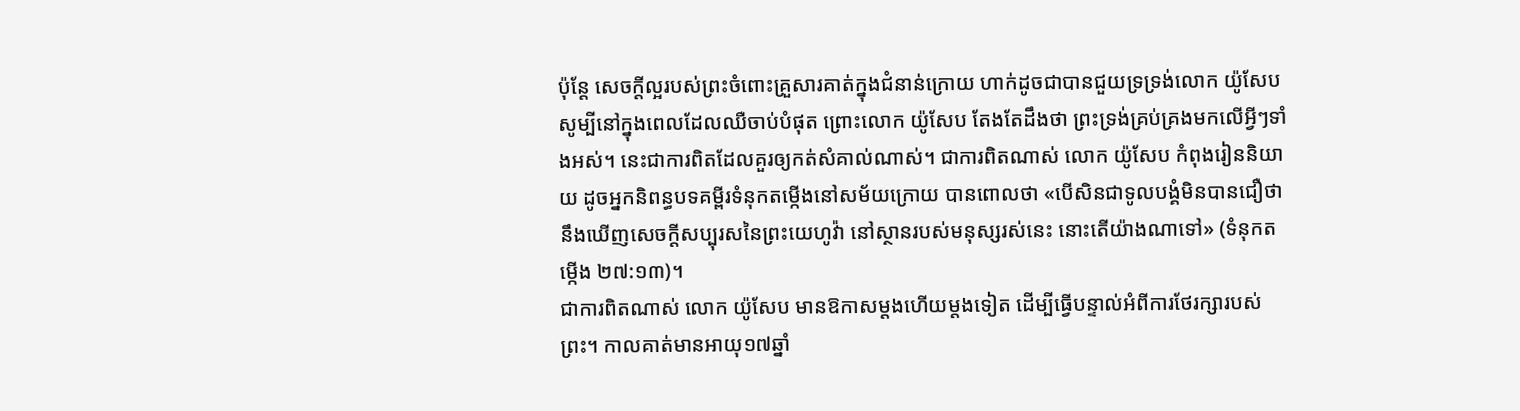ប៉ុន្តែ សេចក្តីល្អរបស់ព្រះចំពោះគ្រួសារគាត់ក្នុងជំនាន់ក្រោយ ហាក់ដូចជាបានជួយទ្រទ្រង់លោក យ៉ូសែប សូម្បីនៅក្នុងពេលដែលឈឺចាប់បំផុត ព្រោះលោក យ៉ូសែប តែងតែដឹងថា ព្រះទ្រង់គ្រប់គ្រងមកលើអ្វីៗទាំងអស់។ នេះជាការពិតដែលគួរឲ្យកត់សំគាល់ណាស់។ ជាការពិតណាស់ លោក យ៉ូសែប កំពុងរៀននិយាយ ដូចអ្នកនិពន្ធបទគម្ពីរទំនុកតម្កើងនៅសម័យក្រោយ បានពោលថា «បើសិនជាទូលបង្គំមិនបានជឿថា នឹងឃើញសេចក្តីសប្បុរសនៃព្រះយេហូវ៉ា នៅស្ថានរបស់មនុស្សរស់នេះ នោះតើយ៉ាងណាទៅ» (ទំនុកតម្កើង ២៧:១៣)។
ជាការពិតណាស់ លោក យ៉ូសែប មានឱកាសម្តងហើយម្តងទៀត ដើម្បីធ្វើបន្ទាល់អំពីការថែរក្សារបស់ព្រះ។ កាលគាត់មានអាយុ១៧ឆ្នាំ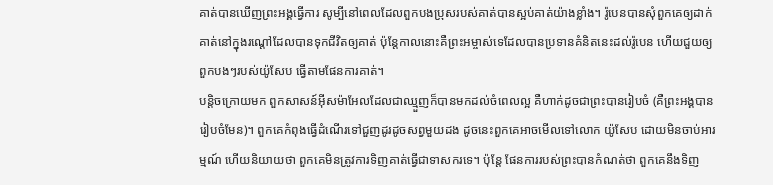គាត់បានឃើញព្រះអង្គធ្វើការ សូម្បីនៅពេលដែលពួកបងប្រុសរបស់គាត់បានស្អប់គាត់យ៉ាងខ្លាំង។ រ៉ូបេនបានសុំពួកគេឲ្យដាក់គាត់នៅក្នុងរណ្តៅដែលបានទុកជីវិតឲ្យគាត់ ប៉ុន្តែកាលនោះគឺព្រះអម្ចាស់ទេដែលបានប្រទានគំនិតនេះដល់រ៉ូបេន ហើយជួយឲ្យពួកបងៗរបស់យ៉ូសែប ធ្វើតាមផែនការគាត់។
បន្តិចក្រោយមក ពួកសាសន៍អ៊ីសម៉ាអែលដែលជាឈ្មួញក៏បានមកដល់ចំពេលល្អ គឺហាក់ដូចជាព្រះបានរៀបចំ (គឺព្រះអង្គបានរៀបចំមែន)។ ពួកគេកំពុងធ្វើដំណើរទៅជួញដូរដូចសព្វមួយដង ដូចនេះពួកគេអាចមើលទៅលោក យ៉ូសែប ដោយមិនចាប់អារម្មណ៍ ហើយនិយាយថា ពួកគេមិនត្រូវការទិញគាត់ធ្វើជាទាសករទេ។ ប៉ុន្តែ ផែនការរបស់ព្រះបានកំណត់ថា ពួកគេនឹងទិញ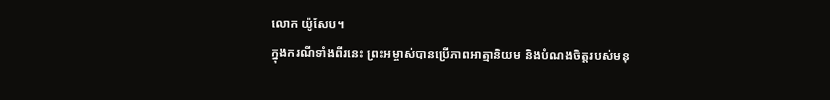លោក យ៉ូសែប។
ក្នុងករណីទាំងពីរនេះ ព្រះអម្ចាស់បានប្រើភាពអាត្មានិយម និងបំណងចិត្តរបស់មនុ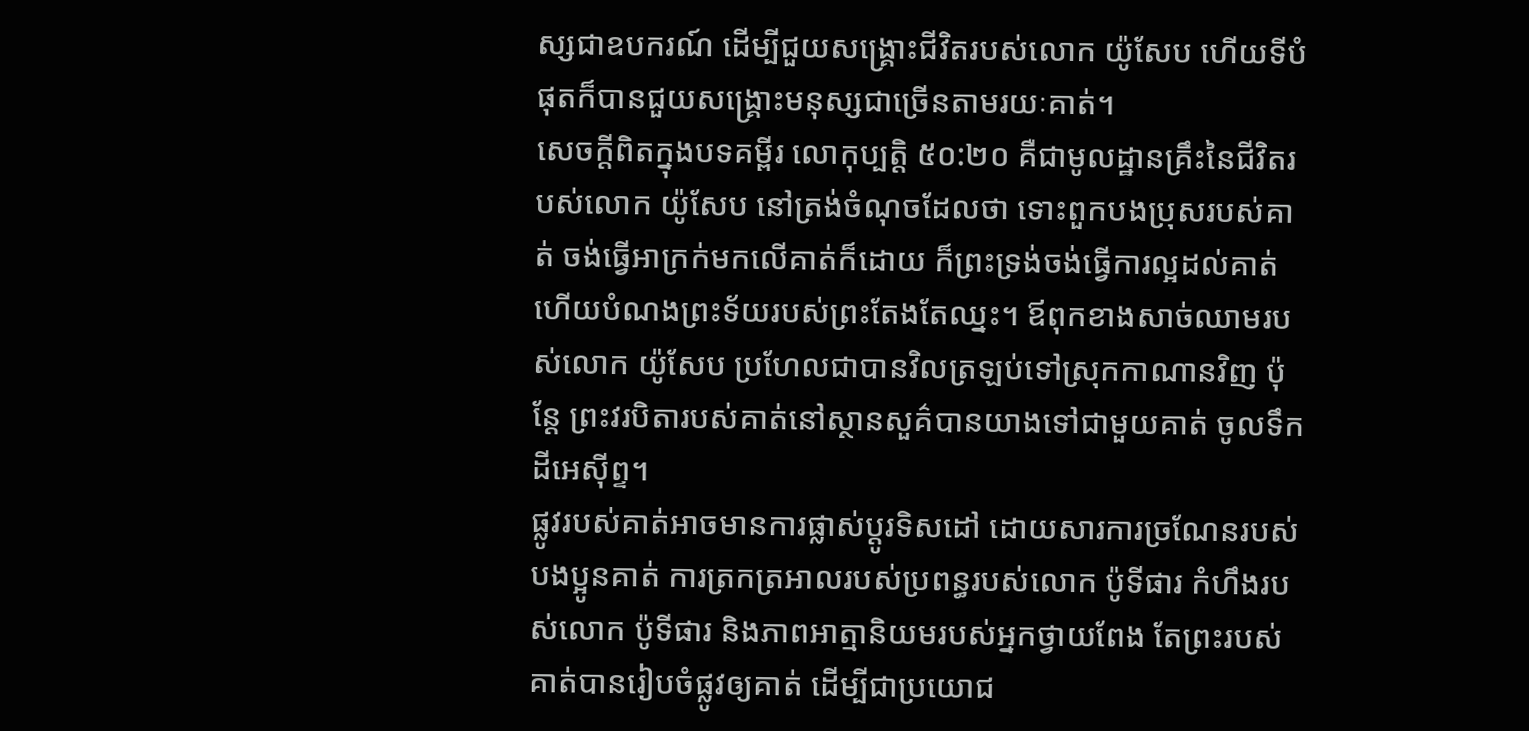ស្សជាឧបករណ៍ ដើម្បីជួយសង្គ្រោះជីវិតរបស់លោក យ៉ូសែប ហើយទីបំផុតក៏បានជួយសង្គ្រោះមនុស្សជាច្រើនតាមរយៈគាត់។
សេចក្តីពិតក្នុងបទគម្ពីរ លោកុប្បត្ដិ ៥០:២០ គឺជាមូលដ្ឋានគ្រឹះនៃជីវិតរបស់លោក យ៉ូសែប នៅត្រង់ចំណុចដែលថា ទោះពួកបងប្រុសរបស់គាត់ ចង់ធ្វើអាក្រក់មកលើគាត់ក៏ដោយ ក៏ព្រះទ្រង់ចង់ធ្វើការល្អដល់គាត់ ហើយបំណងព្រះទ័យរបស់ព្រះតែងតែឈ្នះ។ ឪពុកខាងសាច់ឈាមរបស់លោក យ៉ូសែប ប្រហែលជាបានវិលត្រឡប់ទៅស្រុកកាណានវិញ ប៉ុន្តែ ព្រះវរបិតារបស់គាត់នៅស្ថានសួគ៌បានយាងទៅជាមួយគាត់ ចូលទឹកដីអេស៊ីព្ទ។
ផ្លូវរបស់គាត់អាចមានការផ្លាស់ប្តូរទិសដៅ ដោយសារការច្រណែនរបស់បងប្អូនគាត់ ការត្រកត្រអាលរបស់ប្រពន្ធរបស់លោក ប៉ូទីផារ កំហឹងរបស់លោក ប៉ូទីផារ និងភាពអាត្មានិយមរបស់អ្នកថ្វាយពែង តែព្រះរបស់គាត់បានរៀបចំផ្លូវឲ្យគាត់ ដើម្បីជាប្រយោជ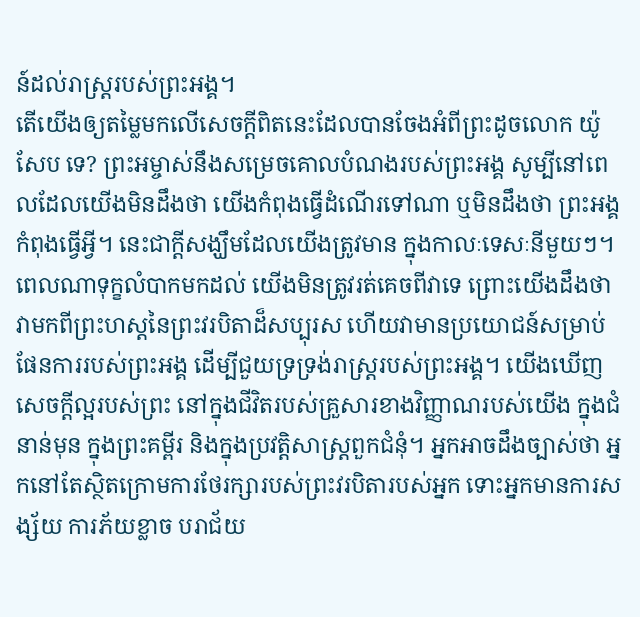ន៍ដល់រាស្ត្ររបស់ព្រះអង្គ។
តើយើងឲ្យតម្លៃមកលើសេចក្តីពិតនេះដែលបានចែងអំពីព្រះដូចលោក យ៉ូសែប ទេ? ព្រះអម្ចាស់នឹងសម្រេចគោលបំណងរបស់ព្រះអង្គ សូម្បីនៅពេលដែលយើងមិនដឹងថា យើងកំពុងធ្វើដំណើរទៅណា ឬមិនដឹងថា ព្រះអង្គកំពុងធ្វើអ្វី។ នេះជាក្តីសង្ឃឹមដែលយើងត្រូវមាន ក្នុងកាលៈទេសៈនីមួយៗ។ ពេលណាទុក្ខលំបាកមកដល់ យើងមិនត្រូវរត់គេចពីវាទេ ព្រោះយើងដឹងថា វាមកពីព្រះហស្តនៃព្រះវរបិតាដ៏សប្បុរស ហើយវាមានប្រយោជន៍សម្រាប់ផែនការរបស់ព្រះអង្គ ដើម្បីជួយទ្រទ្រង់រាស្ត្ររបស់ព្រះអង្គ។ យើងឃើញសេចក្តីល្អរបស់ព្រះ នៅក្នុងជីវិតរបស់គ្រួសារខាងវិញ្ញាណរបស់យើង ក្នុងជំនាន់មុន ក្នុងព្រះគម្ពីរ និងក្នុងប្រវត្តិសាស្ត្រពួកជំនុំ។ អ្នកអាចដឹងច្បាស់ថា អ្នកនៅតែស្ថិតក្រោមការថែរក្សារបស់ព្រះវរបិតារបស់អ្នក ទោះអ្នកមានការសង្ស័យ ការភ័យខ្លាច បរាជ័យ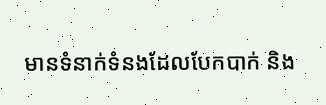មានទំនាក់ទំនងដែលបែកបាក់ និង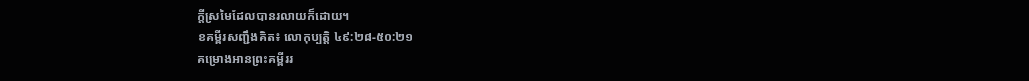ក្តីស្រមៃដែលបានរលាយក៏ដោយ។
ខគម្ពីរសញ្ជឹងគិត៖ លោកុប្បត្ដិ ៤៩:២៨-៥០:២១
គម្រោងអានព្រះគម្ពីររ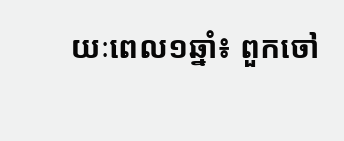យៈពេល១ឆ្នាំ៖ ពួកចៅ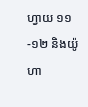ហ្វាយ ១១-១២ និងយ៉ូហា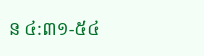ន ៤:៣១-៥៤